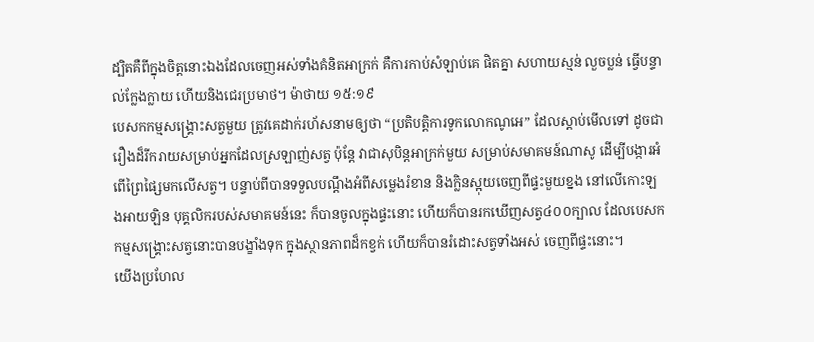ដ្បិតគឺពីក្នុងចិត្តនោះឯងដែលចេញអស់ទាំងគំនិតអាក្រក់ គឺការកាប់សំឡាប់គេ ផិតគ្នា សហាយស្មន់ លួចប្លន់ ធ្វើបន្ទាល់ក្លែងក្លាយ ហើយនិងជេរប្រមាថ។ ម៉ាថាយ ១៥:១៩
បេសកកម្មសង្គ្រោះសត្វមួយ ត្រូវគេដាក់រហ័សនាមឲ្យថា “ប្រតិបត្តិការទូកលោកណូអេ” ដែលស្តាប់មើលទៅ ដូចជារឿងដ៏រីករាយសម្រាប់អ្នកដែលស្រឡាញ់សត្វ ប៉ុន្តែ វាជាសុបិន្ដអាក្រក់មួយ សម្រាប់សមាគមន៍ណាសូ ដើម្បីបង្ការអំពើព្រៃផ្សៃមកលើសត្វ។ បន្ទាប់ពីបានទទួលបណ្តឹងអំពីសម្លេងរំខាន និងក្លិនស្អុយចេញពីផ្ទះមួយខ្នង នៅលើកោះឡងអាយឡិន បុគ្គលិករបស់សមាគមន៍នេះ ក៏បានចូលក្នុងផ្ទះនោះ ហើយក៏បានរកឃើញសត្វ៤០០ក្បាល ដែលបេសកកម្មសង្គ្រោះសត្វនោះបានបង្ខាំងទុក ក្នុងស្ថានភាពដ៏កខ្វក់ ហើយក៏បានរំដោះសត្វទាំងអស់ ចេញពីផ្ទះនោះ។
យើងប្រហែល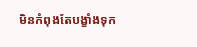មិនកំពុងតែបង្ខាំងទុក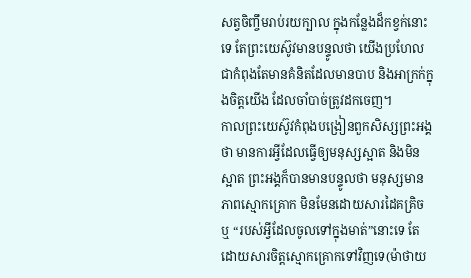សត្វចិញ្ចឹមរាប់រយក្បាល ក្នុងកន្លែងដ៏កខ្វក់នោះទេ តែព្រះយេស៊ូវមានបន្ទូលថា យើងប្រហែលជាកំពុងតែមានគំនិតដែលមានបាប និងអាក្រក់ក្នុងចិត្តយើង ដែលចាំបាច់ត្រូវដកចេញ។
កាលព្រះយេស៊ូវកំពុងបង្រៀនពួកសិស្សព្រះអង្គថា មានការអ្វីដែលធ្វើឲ្យមនុស្សស្អាត និងមិនស្អាត ព្រះអង្គក៏បានមានបន្ទូលថា មនុស្សមានភាពស្មោកគ្រោក មិនមែនដោយសារដៃគគ្រិច ឬ “របស់អ្វីដែលចូលទៅក្នុងមាត់”នោះទេ តែដោយសារចិត្តស្មោកគ្រោកទៅវិញទេ(ម៉ាថាយ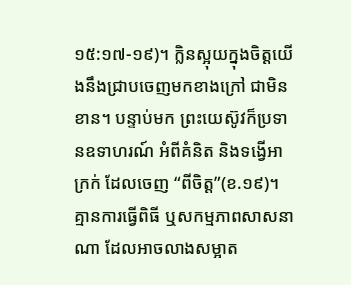១៥:១៧-១៩)។ ក្លិនស្អុយក្នុងចិត្តយើងនឹងជ្រាបចេញមកខាងក្រៅ ជាមិនខាន។ បន្ទាប់មក ព្រះយេស៊ូវក៏ប្រទានឧទាហរណ៍ អំពីគំនិត និងទង្វើអាក្រក់ ដែលចេញ “ពីចិត្ត”(ខ.១៩)។ គ្មានការធ្វើពិធី ឬសកម្មភាពសាសនាណា ដែលអាចលាងសម្អាត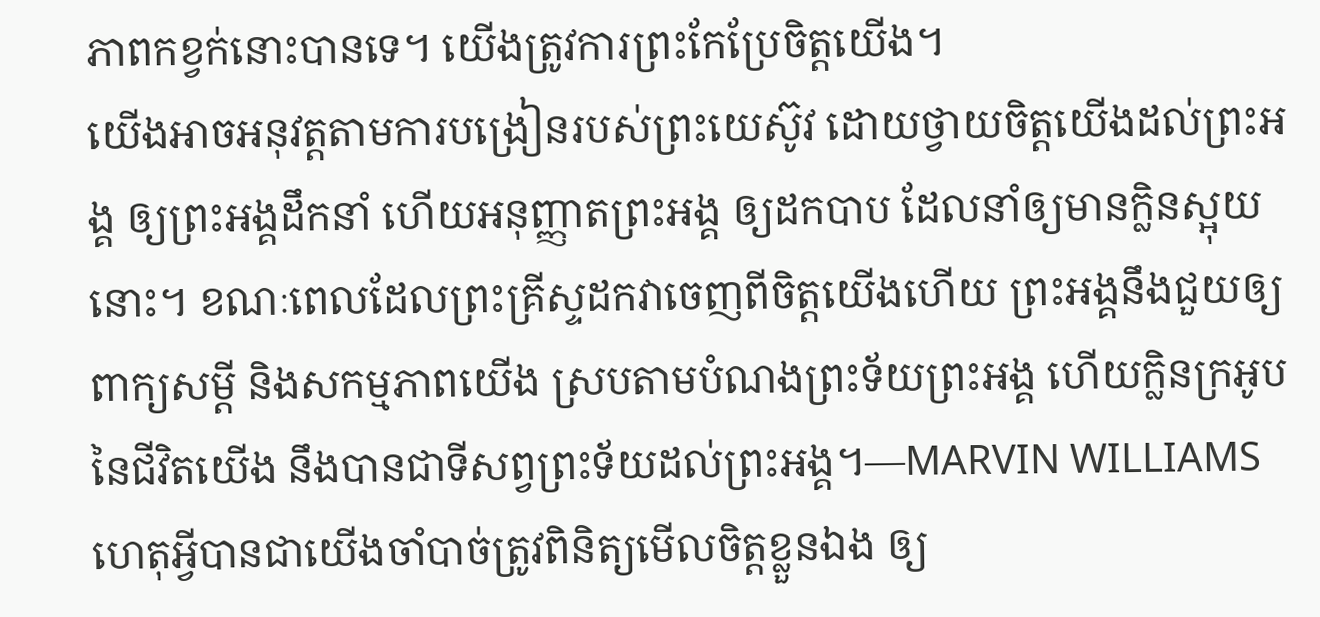ភាពកខ្វក់នោះបានទេ។ យើងត្រូវការព្រះកែប្រែចិត្តយើង។
យើងអាចអនុវត្តតាមការបង្រៀនរបស់ព្រះយេស៊ូវ ដោយថ្វាយចិត្តយើងដល់ព្រះអង្គ ឲ្យព្រះអង្គដឹកនាំ ហើយអនុញ្ញាតព្រះអង្គ ឲ្យដកបាប ដែលនាំឲ្យមានក្លិនស្អុយនោះ។ ខណៈពេលដែលព្រះគ្រីស្ទដកវាចេញពីចិត្តយើងហើយ ព្រះអង្គនឹងជួយឲ្យពាក្យសម្ដី និងសកម្មភាពយើង ស្របតាមបំណងព្រះទ័យព្រះអង្គ ហើយក្លិនក្រអូបនៃជីវិតយើង នឹងបានជាទីសព្វព្រះទ័យដល់ព្រះអង្គ។—MARVIN WILLIAMS
ហេតុអ្វីបានជាយើងចាំបាច់ត្រូវពិនិត្យមើលចិត្តខ្លួនឯង ឲ្យ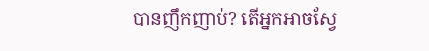បានញឹកញាប់? តើអ្នកអាចស្វែ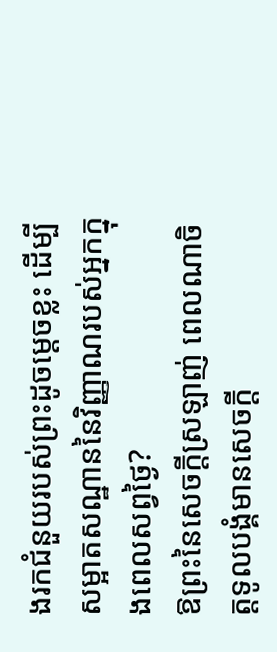ងរកជំនួយរបស់ព្រះដូចម្តេចខ្លះ ដើម្បីសម្អាតសណ្ឋាននៃវិញ្ញាណរបស់អ្នកក្នុងពេលសព្វថ្ងៃ?
ឱព្រះនៃសេចក្តីស្រឡាញ់ ពេលណាចិត្តទូលបង្គំមានសេចក្តី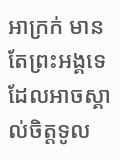អាក្រក់ មានតែព្រះអង្គទេ ដែលអាចស្គាល់ចិត្តទូល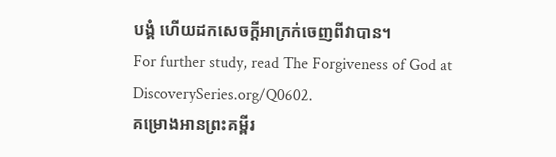បង្គំ ហើយដកសេចក្តីអាក្រក់ចេញពីវាបាន។
For further study, read The Forgiveness of God at DiscoverySeries.org/Q0602.
គម្រោងអានព្រះគម្ពីរ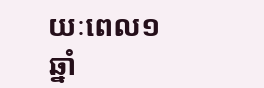យៈពេល១ឆ្នាំ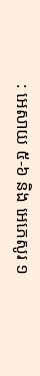: អេសាយ ៥-៦ និង អេភេសូរ ១